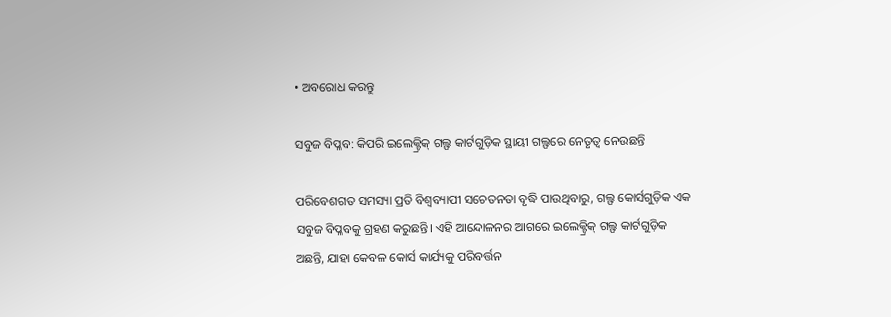• ଅବରୋଧ କରନ୍ତୁ

ସବୁଜ ବିପ୍ଳବ: କିପରି ଇଲେକ୍ଟ୍ରିକ୍ ଗଲ୍ଫ କାର୍ଟଗୁଡ଼ିକ ସ୍ଥାୟୀ ଗଲ୍ଫରେ ନେତୃତ୍ୱ ନେଉଛନ୍ତି

ପରିବେଶଗତ ସମସ୍ୟା ପ୍ରତି ବିଶ୍ୱବ୍ୟାପୀ ସଚେତନତା ବୃଦ୍ଧି ପାଉଥିବାରୁ, ଗଲ୍ଫ କୋର୍ସଗୁଡ଼ିକ ଏକ ସବୁଜ ବିପ୍ଳବକୁ ଗ୍ରହଣ କରୁଛନ୍ତି। ଏହି ଆନ୍ଦୋଳନର ଆଗରେ ଇଲେକ୍ଟ୍ରିକ୍ ଗଲ୍ଫ କାର୍ଟଗୁଡ଼ିକ ଅଛନ୍ତି, ଯାହା କେବଳ କୋର୍ସ କାର୍ଯ୍ୟକୁ ପରିବର୍ତ୍ତନ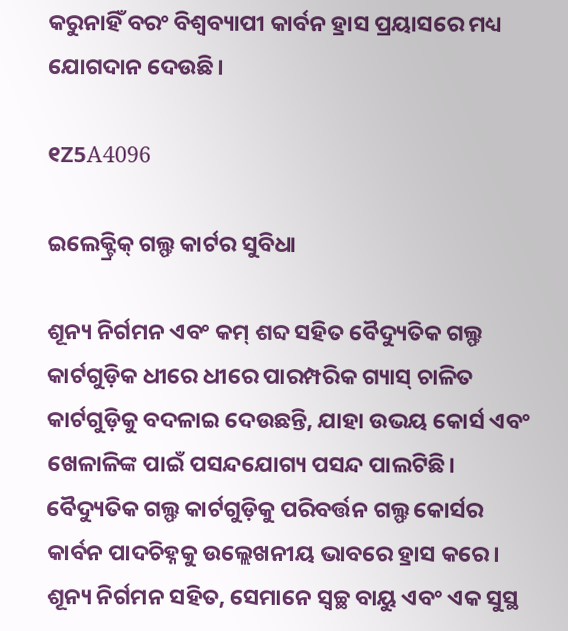କରୁନାହିଁ ବରଂ ବିଶ୍ୱବ୍ୟାପୀ କାର୍ବନ ହ୍ରାସ ପ୍ରୟାସରେ ମଧ୍ୟ ଯୋଗଦାନ ଦେଉଛି।

୧Z5A4096

ଇଲେକ୍ଟ୍ରିକ୍ ଗଲ୍ଫ କାର୍ଟର ସୁବିଧା

ଶୂନ୍ୟ ନିର୍ଗମନ ଏବଂ କମ୍ ଶବ୍ଦ ସହିତ ବୈଦ୍ୟୁତିକ ଗଲ୍ଫ କାର୍ଟଗୁଡ଼ିକ ଧୀରେ ଧୀରେ ପାରମ୍ପରିକ ଗ୍ୟାସ୍ ଚାଳିତ କାର୍ଟଗୁଡ଼ିକୁ ବଦଳାଇ ଦେଉଛନ୍ତି, ଯାହା ଉଭୟ କୋର୍ସ ଏବଂ ଖେଳାଳିଙ୍କ ପାଇଁ ପସନ୍ଦଯୋଗ୍ୟ ପସନ୍ଦ ପାଲଟିଛି। ବୈଦ୍ୟୁତିକ ଗଲ୍ଫ କାର୍ଟଗୁଡ଼ିକୁ ପରିବର୍ତ୍ତନ ଗଲ୍ଫ କୋର୍ସର କାର୍ବନ ପାଦଚିହ୍ନକୁ ଉଲ୍ଲେଖନୀୟ ଭାବରେ ହ୍ରାସ କରେ। ଶୂନ୍ୟ ନିର୍ଗମନ ସହିତ, ସେମାନେ ସ୍ୱଚ୍ଛ ବାୟୁ ଏବଂ ଏକ ସୁସ୍ଥ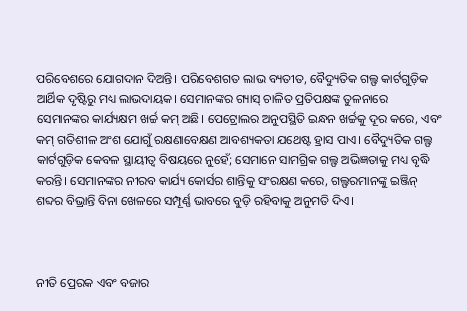ପରିବେଶରେ ଯୋଗଦାନ ଦିଅନ୍ତି। ପରିବେଶଗତ ଲାଭ ବ୍ୟତୀତ, ବୈଦ୍ୟୁତିକ ଗଲ୍ଫ କାର୍ଟଗୁଡ଼ିକ ଆର୍ଥିକ ଦୃଷ୍ଟିରୁ ମଧ୍ୟ ଲାଭଦାୟକ। ସେମାନଙ୍କର ଗ୍ୟାସ୍ ଚାଳିତ ପ୍ରତିପକ୍ଷଙ୍କ ତୁଳନାରେ ସେମାନଙ୍କର କାର୍ଯ୍ୟକ୍ଷମ ଖର୍ଚ୍ଚ କମ୍ ଅଛି। ପେଟ୍ରୋଲର ଅନୁପସ୍ଥିତି ଇନ୍ଧନ ଖର୍ଚ୍ଚକୁ ଦୂର କରେ, ଏବଂ କମ୍ ଗତିଶୀଳ ଅଂଶ ଯୋଗୁଁ ରକ୍ଷଣାବେକ୍ଷଣ ଆବଶ୍ୟକତା ଯଥେଷ୍ଟ ହ୍ରାସ ପାଏ। ବୈଦ୍ୟୁତିକ ଗଲ୍ଫ କାର୍ଟଗୁଡ଼ିକ କେବଳ ସ୍ଥାୟୀତ୍ୱ ବିଷୟରେ ନୁହେଁ; ସେମାନେ ସାମଗ୍ରିକ ଗଲ୍ଫ ଅଭିଜ୍ଞତାକୁ ମଧ୍ୟ ବୃଦ୍ଧି କରନ୍ତି। ସେମାନଙ୍କର ନୀରବ କାର୍ଯ୍ୟ କୋର୍ସର ଶାନ୍ତିକୁ ସଂରକ୍ଷଣ କରେ, ଗଲ୍ଫରମାନଙ୍କୁ ଇଞ୍ଜିନ୍ ଶବ୍ଦର ବିଭ୍ରାନ୍ତି ବିନା ଖେଳରେ ସମ୍ପୂର୍ଣ୍ଣ ଭାବରେ ବୁଡ଼ି ରହିବାକୁ ଅନୁମତି ଦିଏ।



ନୀତି ପ୍ରେରକ ଏବଂ ବଜାର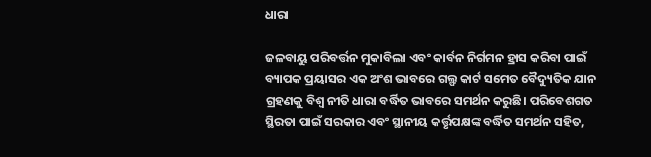ଧାରା

ଜଳବାୟୁ ପରିବର୍ତ୍ତନ ମୁକାବିଲା ଏବଂ କାର୍ବନ ନିର୍ଗମନ ହ୍ରାସ କରିବା ପାଇଁ ବ୍ୟାପକ ପ୍ରୟାସର ଏକ ଅଂଶ ଭାବରେ ଗଲ୍ଫ କାର୍ଟ ସମେତ ବୈଦ୍ୟୁତିକ ଯାନ ଗ୍ରହଣକୁ ବିଶ୍ୱ ନୀତି ଧାରା ବର୍ଦ୍ଧିତ ଭାବରେ ସମର୍ଥନ କରୁଛି। ପରିବେଶଗତ ସ୍ଥିରତା ପାଇଁ ସରକାର ଏବଂ ସ୍ଥାନୀୟ କର୍ତ୍ତୃପକ୍ଷଙ୍କ ବର୍ଦ୍ଧିତ ସମର୍ଥନ ସହିତ,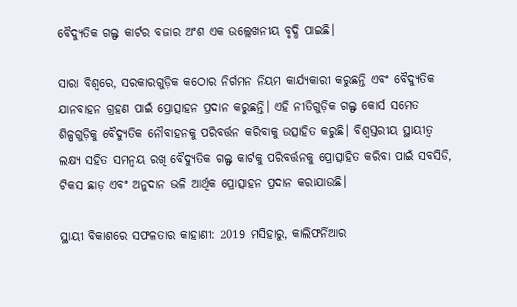ବୈଦ୍ୟୁତିକ ଗଲ୍ଫ କାର୍ଟର ବଜାର ଅଂଶ ଏକ ଉଲ୍ଲେଖନୀୟ ବୃଦ୍ଧି ପାଇଛି।

ସାରା ବିଶ୍ୱରେ, ସରକାରଗୁଡ଼ିକ କଠୋର ନିର୍ଗମନ ନିୟମ କାର୍ଯ୍ୟକାରୀ କରୁଛନ୍ତି ଏବଂ ବୈଦ୍ୟୁତିକ ଯାନବାହନ ଗ୍ରହଣ ପାଇଁ ପ୍ରୋତ୍ସାହନ ପ୍ରଦାନ କରୁଛନ୍ତି। ଏହି ନୀତିଗୁଡ଼ିକ ଗଲ୍ଫ କୋର୍ସ ସମେତ ଶିଳ୍ପଗୁଡ଼ିକୁ ବୈଦ୍ୟୁତିକ ନୌବାହନକୁ ପରିବର୍ତ୍ତନ କରିବାକୁ ଉତ୍ସାହିତ କରୁଛି। ବିଶ୍ୱସ୍ତରୀୟ ସ୍ଥାୟୀତ୍ୱ ଲକ୍ଷ୍ୟ ସହିତ ସମନ୍ୱୟ ରଖି ବୈଦ୍ୟୁତିକ ଗଲ୍ଫ କାର୍ଟକୁ ପରିବର୍ତ୍ତନକୁ ପ୍ରୋତ୍ସାହିତ କରିବା ପାଇଁ ସବସିଡି, ଟିକସ ଛାଡ଼ ଏବଂ ଅନୁଦାନ ଭଳି ଆର୍ଥିକ ପ୍ରୋତ୍ସାହନ ପ୍ରଦାନ କରାଯାଉଛି।

ସ୍ଥାୟୀ ବିକାଶରେ ସଫଳତାର କାହାଣୀ: 2019 ମସିହାରୁ, କାଲିଫର୍ନିଆର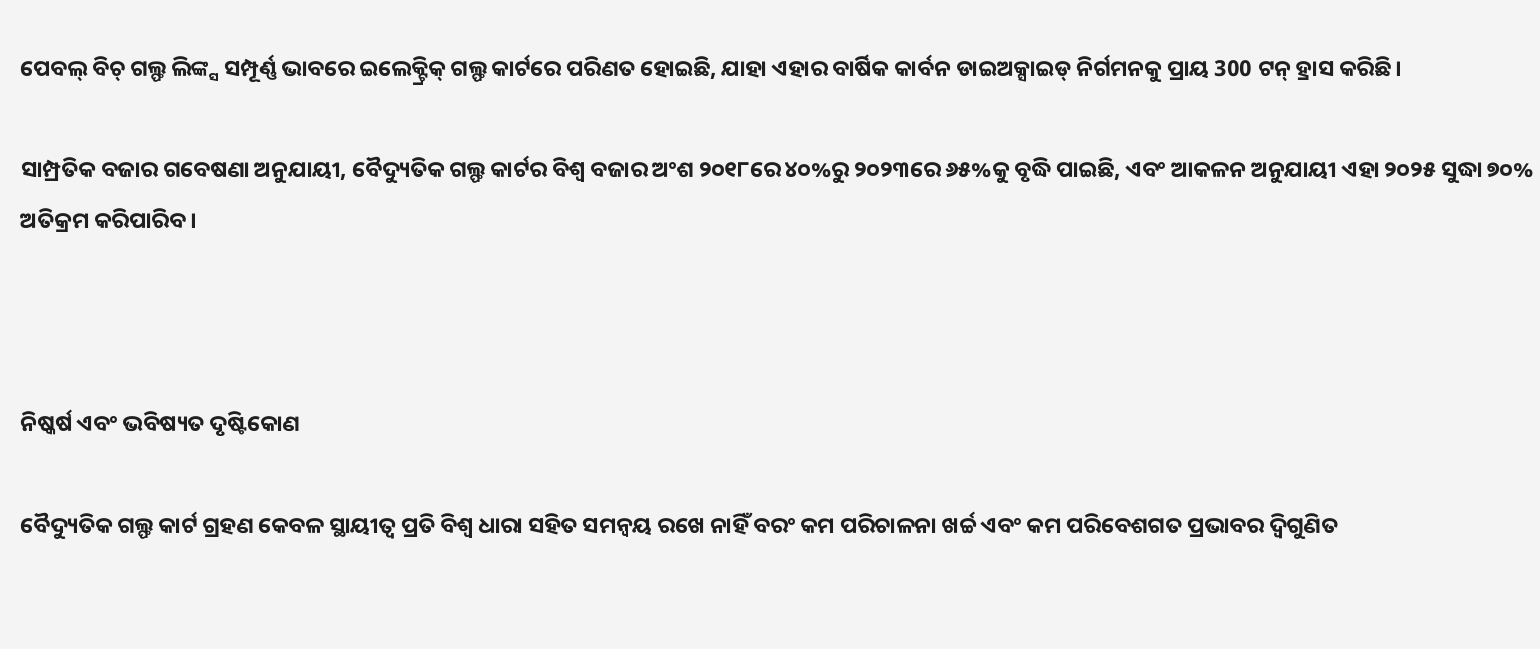ପେବଲ୍ ବିଚ୍ ଗଲ୍ଫ ଲିଙ୍କ୍ସ ସମ୍ପୂର୍ଣ୍ଣ ଭାବରେ ଇଲେକ୍ଟ୍ରିକ୍ ଗଲ୍ଫ କାର୍ଟରେ ପରିଣତ ହୋଇଛି, ଯାହା ଏହାର ବାର୍ଷିକ କାର୍ବନ ଡାଇଅକ୍ସାଇଡ୍ ନିର୍ଗମନକୁ ପ୍ରାୟ 300 ଟନ୍ ହ୍ରାସ କରିଛି।

ସାମ୍ପ୍ରତିକ ବଜାର ଗବେଷଣା ଅନୁଯାୟୀ, ବୈଦ୍ୟୁତିକ ଗଲ୍ଫ କାର୍ଟର ବିଶ୍ୱ ବଜାର ଅଂଶ ୨୦୧୮ରେ ୪୦%ରୁ ୨୦୨୩ରେ ୬୫%କୁ ବୃଦ୍ଧି ପାଇଛି, ଏବଂ ଆକଳନ ଅନୁଯାୟୀ ଏହା ୨୦୨୫ ସୁଦ୍ଧା ୭୦% ଅତିକ୍ରମ କରିପାରିବ।



ନିଷ୍କର୍ଷ ଏବଂ ଭବିଷ୍ୟତ ଦୃଷ୍ଟିକୋଣ

ବୈଦ୍ୟୁତିକ ଗଲ୍ଫ କାର୍ଟ ଗ୍ରହଣ କେବଳ ସ୍ଥାୟୀତ୍ୱ ପ୍ରତି ବିଶ୍ୱ ଧାରା ସହିତ ସମନ୍ୱୟ ରଖେ ନାହିଁ ବରଂ କମ ପରିଚାଳନା ଖର୍ଚ୍ଚ ଏବଂ କମ ପରିବେଶଗତ ପ୍ରଭାବର ଦ୍ୱିଗୁଣିତ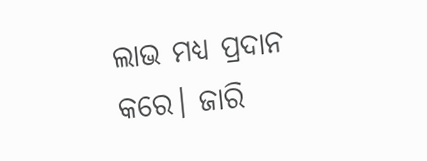ଲାଭ ମଧ୍ୟ ପ୍ରଦାନ କରେ। ଜାରି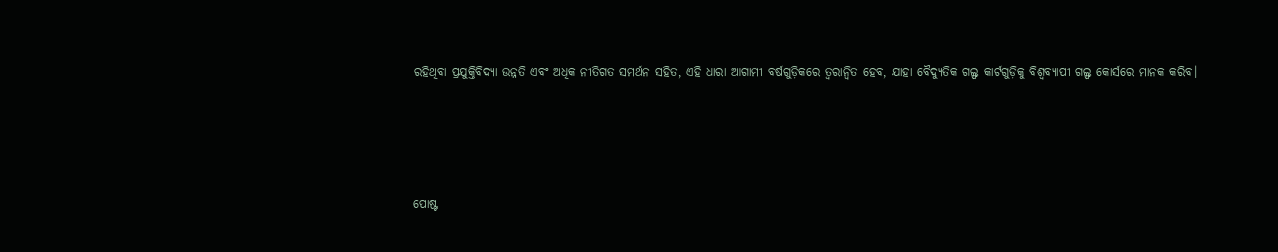ରହିଥିବା ପ୍ରଯୁକ୍ତିବିଦ୍ୟା ଉନ୍ନତି ଏବଂ ଅଧିକ ନୀତିଗତ ସମର୍ଥନ ସହିତ, ଏହି ଧାରା ଆଗାମୀ ବର୍ଷଗୁଡ଼ିକରେ ତ୍ୱରାନ୍ୱିତ ହେବ, ଯାହା ବୈଦ୍ୟୁତିକ ଗଲ୍ଫ କାର୍ଟଗୁଡ଼ିକୁ ବିଶ୍ୱବ୍ୟାପୀ ଗଲ୍ଫ କୋର୍ସରେ ମାନକ କରିବ।




ପୋଷ୍ଟ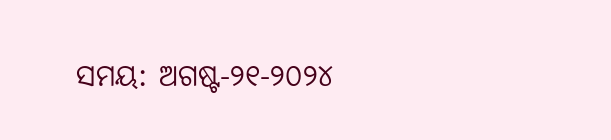ସମୟ: ଅଗଷ୍ଟ-୨୧-୨୦୨୪